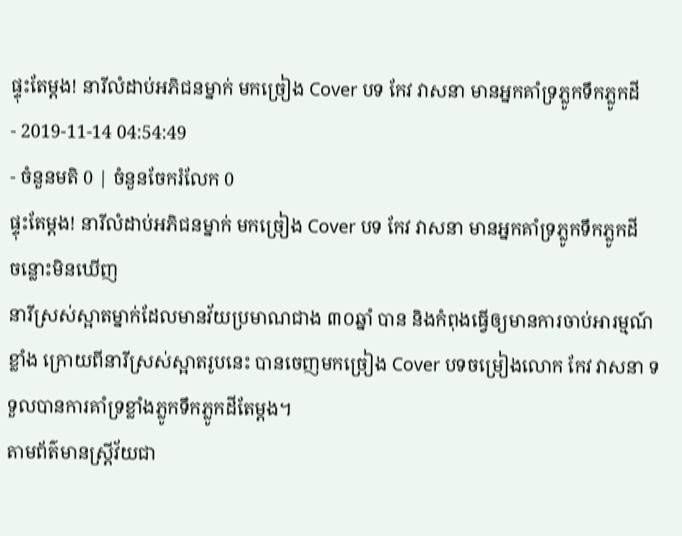ផ្ទុះតែម្ដង! នារីលំដាប់អភិជនម្នាក់ មកច្រៀង Cover បទ កែវ វាសនា មានអ្នកគាំទ្រភ្លូកទឹកភ្លូកដី
- 2019-11-14 04:54:49
- ចំនួនមតិ 0 | ចំនួនចែករំលែក 0
ផ្ទុះតែម្ដង! នារីលំដាប់អភិជនម្នាក់ មកច្រៀង Cover បទ កែវ វាសនា មានអ្នកគាំទ្រភ្លូកទឹកភ្លូកដី
ចន្លោះមិនឃើញ
នារីស្រស់ស្អាតម្នាក់ដែលមានវ័យប្រមាណជាង ៣០ឆ្នាំ បាន និងកំពុងធ្វើឲ្យមានការចាប់អារម្មណ៍ខ្លាំង ក្រោយពីនារីស្រស់ស្អាតរូបនេះ បានចេញមកច្រៀង Cover បទចម្រៀងលោក កែវ វាសនា ទទួលបានការគាំទ្រខ្លាំងភ្លូកទឹកភ្លូកដីតែម្ដង។
តាមព័ត៌មានស្ត្រីវ័យជា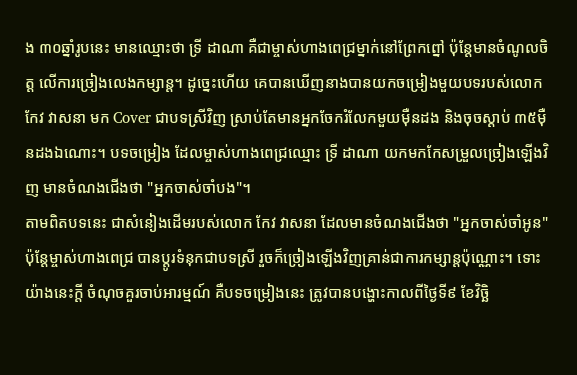ង ៣០ឆ្នាំរូបនេះ មានឈ្មោះថា ទ្រី ដាណា គឺជាម្ចាស់ហាងពេជ្រម្នាក់នៅព្រែកព្នៅ ប៉ុន្តែមានចំណូលចិត្ត លើការច្រៀងលេងកម្សាន្ត។ ដូច្នេះហើយ គេបានឃើញនាងបានយកចម្រៀងមួយបទរបស់លោក កែវ វាសនា មក Cover ជាបទស្រីវិញ ស្រាប់តែមានអ្នកចែករំលែកមួយម៉ឺនដង និងចុចស្ដាប់ ៣៥ម៉ឺនដងឯណោះ។ បទចម្រៀង ដែលម្ចាស់ហាងពេជ្រឈ្មោះ ទ្រី ដាណា យកមកកែសម្រួលច្រៀងឡើងវិញ មានចំណងជើងថា "អ្នកចាស់ចាំបង"។
តាមពិតបទនេះ ជាសំនៀងដើមរបស់លោក កែវ វាសនា ដែលមានចំណងជើងថា "អ្នកចាស់ចាំអូន" ប៉ុន្តែម្ចាស់ហាងពេជ្រ បានប្ដូរទំនុកជាបទស្រី រួចក៏ច្រៀងឡើងវិញគ្រាន់ជាការកម្សាន្តប៉ុណ្ណោះ។ ទោះយ៉ាងនេះក្ដី ចំណុចគួរចាប់អារម្មណ៍ គឺបទចម្រៀងនេះ ត្រូវបានបង្ហោះកាលពីថ្ងៃទី៩ ខែវិច្ឆិ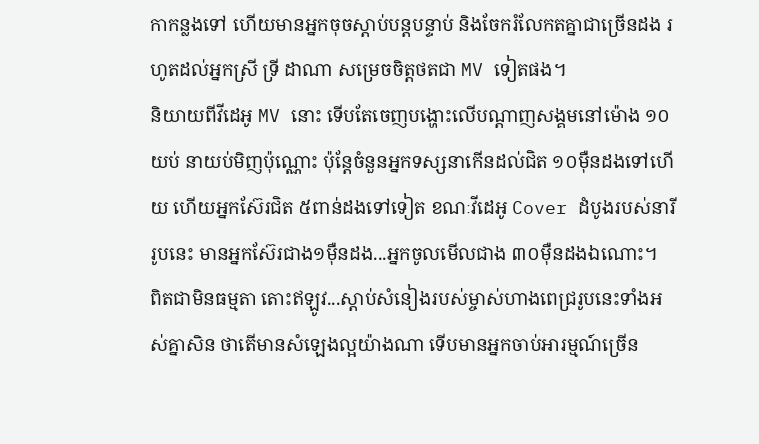កាកន្លងទៅ ហើយមានអ្នកចុចស្ដាប់បន្តបន្ទាប់ និងចែករំលែកតគ្នាជាច្រើនដង រហូតដល់អ្នកស្រី ទ្រី ដាណា សម្រេចចិត្តថតជា MV ទៀតផង។
និយាយពីវីដេអូ MV នោះ ទើបតែចេញបង្ហោះលើបណ្ដាញសង្គមនៅម៉ោង ១០យប់ នាយប់មិញប៉ុណ្ណោះ ប៉ុន្តែចំនួនអ្នកទស្សនាកើនដល់ជិត ១០ម៉ឺនដងទៅហើយ ហើយអ្នកស៊ែរជិត ៥ពាន់ដងទៅទៀត ខណៈវីដេអូ Cover ដំបូងរបស់នារីរូបនេះ មានអ្នកស៊ែរជាង១ម៉ឺនដង...អ្នកចូលមើលជាង ៣០ម៉ឺនដងឯណោះ។
ពិតជាមិនធម្មតា តោះឥឡូវ...ស្ដាប់សំនៀងរបស់ម្ចាស់ហាងពេជ្ររូបនេះទាំងអស់គ្នាសិន ថាតើមានសំឡេងល្អយ៉ាងណា ទើបមានអ្នកចាប់អារម្មណ៍ច្រើន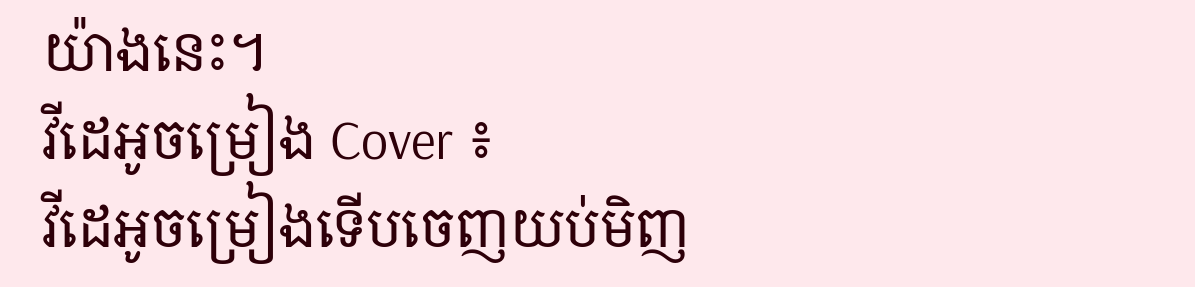យ៉ាងនេះ។
វីដេអូចម្រៀង Cover ៖
វីដេអូចម្រៀងទើបចេញយប់មិញ